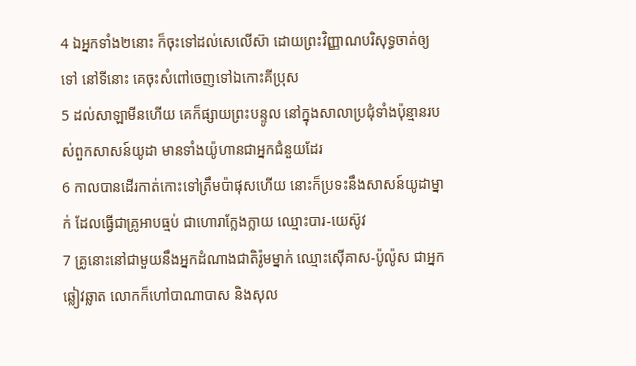4 ឯអ្នកទាំង២នោះ ក៏ចុះទៅដល់សេលើស៊ា ដោយព្រះវិញ្ញាណបរិសុទ្ធចាត់ឲ្យទៅ នៅទីនោះ គេចុះសំពៅចេញទៅឯកោះគីប្រុស
5 ដល់សាឡាមីនហើយ គេក៏ផ្សាយព្រះបន្ទូល នៅក្នុងសាលាប្រជុំទាំងប៉ុន្មានរបស់ពួកសាសន៍យូដា មានទាំងយ៉ូហានជាអ្នកជំនួយដែរ
6 កាលបានដើរកាត់កោះទៅត្រឹមប៉ាផុសហើយ នោះក៏ប្រទះនឹងសាសន៍យូដាម្នាក់ ដែលធ្វើជាគ្រូអាបធ្មប់ ជាហោរាក្លែងក្លាយ ឈ្មោះបារ-យេស៊ូវ
7 គ្រូនោះនៅជាមួយនឹងអ្នកដំណាងជាតិរ៉ូមម្នាក់ ឈ្មោះស៊ើគាស-ប៉ូល៉ូស ជាអ្នកឆ្លៀវឆ្លាត លោកក៏ហៅបាណាបាស និងសុល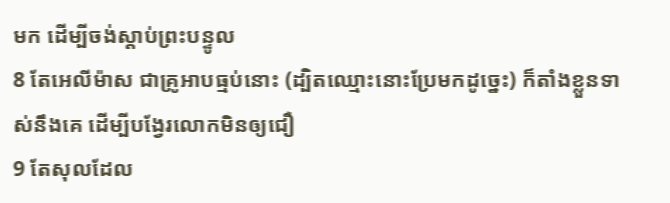មក ដើម្បីចង់ស្តាប់ព្រះបន្ទូល
8 តែអេលីម៉ាស ជាគ្រូអាបធ្មប់នោះ (ដ្បិតឈ្មោះនោះប្រែមកដូច្នេះ) ក៏តាំងខ្លួនទាស់នឹងគេ ដើម្បីបង្វែរលោកមិនឲ្យជឿ
9 តែសុលដែល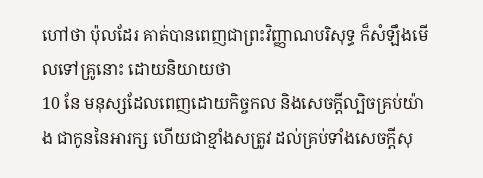ហៅថា ប៉ុលដែរ គាត់បានពេញជាព្រះវិញ្ញាណបរិសុទ្ធ ក៏សំឡឹងមើលទៅគ្រូនោះ ដោយនិយាយថា
10 នែ មនុស្សដែលពេញដោយកិច្ចកល និងសេចក្ដីល្បិចគ្រប់យ៉ាង ជាកូននៃអារក្ស ហើយជាខ្មាំងសត្រូវ ដល់គ្រប់ទាំងសេចក្ដីសុ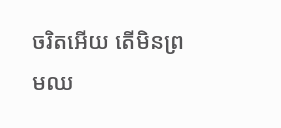ចរិតអើយ តើមិនព្រមឈ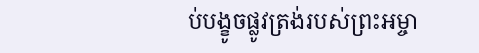ប់បង្ខូចផ្លូវត្រង់របស់ព្រះអម្ចា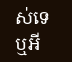ស់ទេឬអី